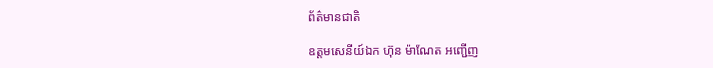ព័ត៌មានជាតិ

ឧត្តមសេនីយ៍ឯក ហ៊ុន ម៉ាណែត អញ្ជើញ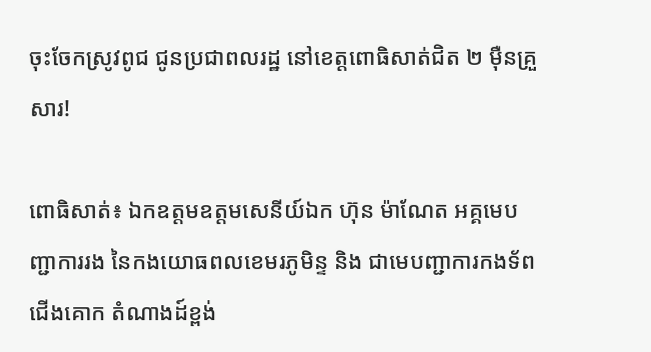ចុះចែកស្រូវពូជ ជូនប្រជាពលរដ្ឋ នៅខេត្តពោធិសាត់ជិត ២ ម៉ឺនគ្រួសារ!

ពោធិសាត់៖ ឯកឧត្តមឧត្តមសេនីយ៍ឯក ហ៊ុន ម៉ាណែត អគ្គមេបញ្ជាការរង នៃកងយោធពលខេមរភូមិន្ទ និង ជាមេបញ្ជាការកងទ័ពជើងគោក តំណាងដ៍ខ្ពង់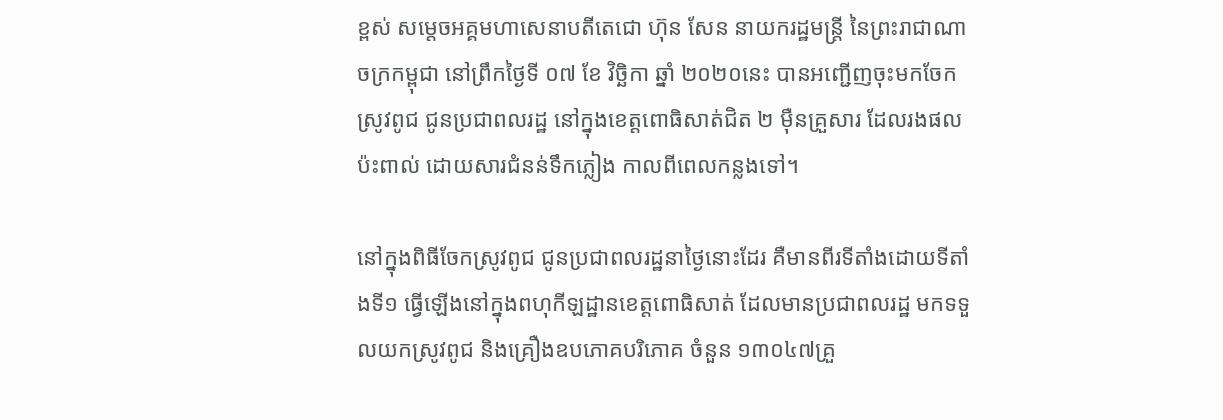ខ្ពស់ សម្តេចអគ្គមហាសេនាបតីតេជោ ហ៊ុន សែន នាយករដ្ឋមន្ត្រី នៃព្រះរាជាណាចក្រកម្ពុជា នៅព្រឹកថ្ងៃទី ០៧ ខែ វិច្ឆិកា ឆ្នាំ ២០២០នេះ បានអញ្ជើញចុះមកចែកស្រូវពូជ ជូនប្រជាពលរដ្ឋ នៅក្នុងខេត្តពោធិសាត់ជិត ២ ម៉ឺនគ្រួសារ ដែលរងផលប៉ះពាល់ ដោយសារជំនន់ទឹកភ្លៀង កាលពីពេលកន្លងទៅ។

នៅក្នុងពិធីចែកស្រូវពូជ ជូនប្រជាពលរដ្ឋនាថ្ងៃនោះដែរ គឺមានពីរទីតាំងដោយទីតាំងទី១ ធ្វើឡើងនៅក្នុងពហុកីឡដ្ឋានខេត្តពោធិសាត់ ដែលមានប្រជាពលរដ្ឋ មកទទួលយកស្រូវពូជ និងគ្រឿងឧបភោគបរិភោគ ចំនួន ១៣០៤៧គ្រួ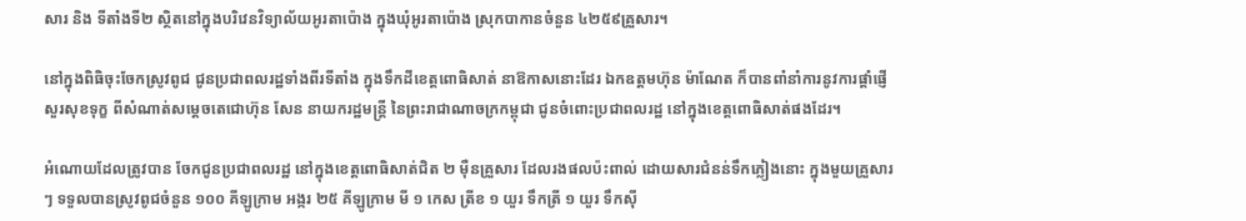សារ និង ទីតាំងទី២ ស្ថិតនៅក្នុងបរិវេនវិទ្យាល័យអូរតាប៉ោង ក្នុងឃុំអូរតាប៉ោង ស្រុកបាកានចំនួន ៤២៥៩គ្រួសារ។

នៅក្នុងពិធិចុះចែកស្រូវពូជ ជូនប្រជាពលរដ្ឋទាំងពីរទីតាំង ក្នុងទឹកដីខេត្តពោធិសាត់ នាឱកាសនោះដែរ ឯកឧត្តមហ៊ុន ម៉ាណែត ក៏បានពាំនាំការនូវការផ្តាំផ្ញើសួរសុខទុក្ខ ពីសំណាត់សម្តេចតេជោហ៊ុន សែន នាយករដ្ឋមន្ត្រី នៃព្រះរាជាណាចក្រកម្ពុជា ជូនចំពោះប្រជាពលរដ្ឋ នៅក្នុងខេត្តពោធិសាត់ផងដែរ។

អំណោយដែលត្រូវបាន ចែកជូនប្រជាពលរដ្ឋ នៅក្នុងខេត្តពោធិសាត់ជិត ២ ម៉ឺនគ្រួសារ ដែលរងផលប៉ះពាល់ ដោយសារជំនន់ទឹកភ្លៀងនោះ ក្នុងមួយគ្រួសារៗ ទទួលបានស្រូវពូជចំនួន ១០០ គីឡូក្រាម អង្ករ ២៥ គីឡូក្រាម មី ១ កេស ត្រីខ ១ យួរ ទឹកត្រី ១ យួរ ទឹកស៊ី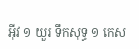អ៊ីវ ១ យួរ ទឹកសុទ្ធ ១ កេស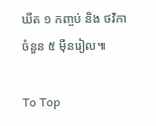ឃីត ១ កញ្ចប់ និង ថវិកាចំនួន ៥ ម៉ឺនរៀល៕

To Top